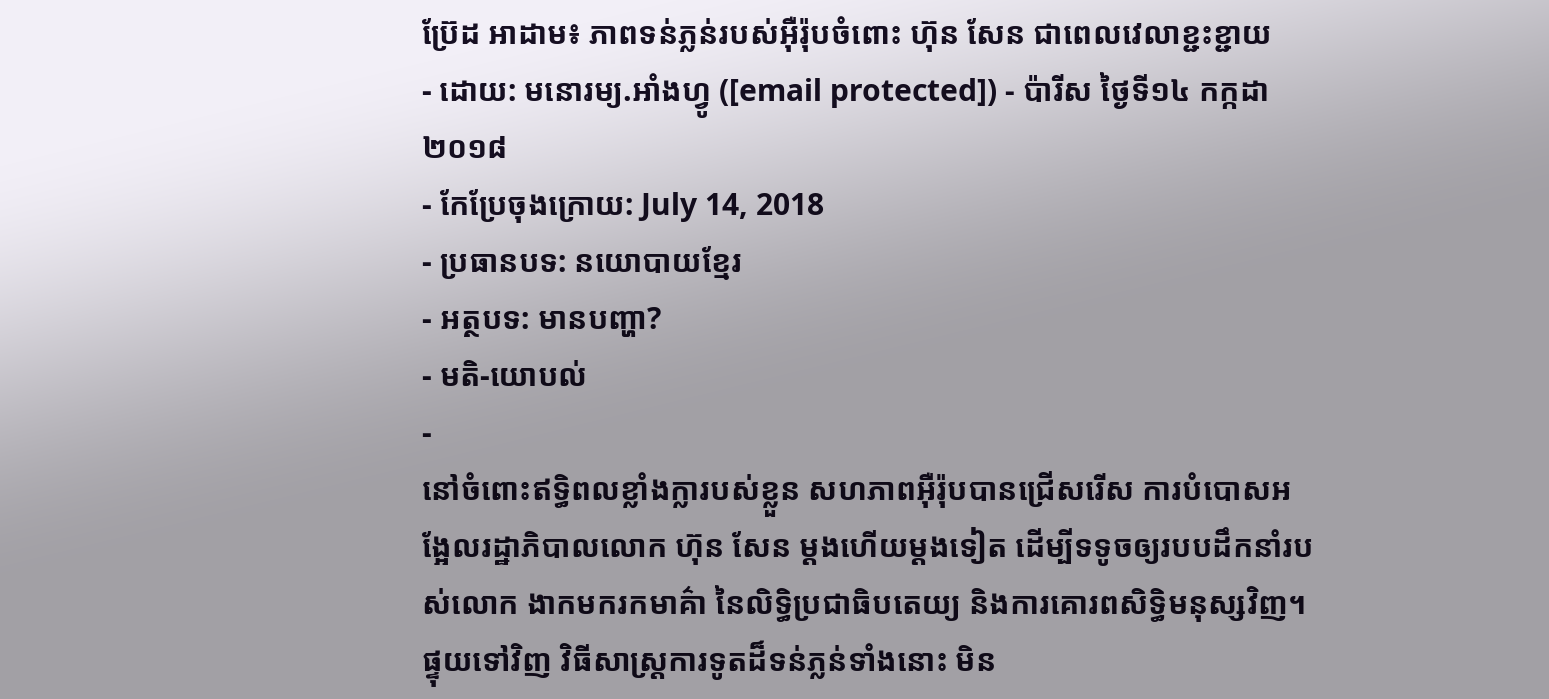ប្រ៊ែដ អាដាម៖ ភាពទន់ភ្លន់របស់អ៊ឺរ៉ុបចំពោះ ហ៊ុន សែន ជាពេលវេលាខ្ជះខ្ជាយ
- ដោយ: មនោរម្យ.អាំងហ្វូ ([email protected]) - ប៉ារីស ថ្ងៃទី១៤ កក្កដា ២០១៨
- កែប្រែចុងក្រោយ: July 14, 2018
- ប្រធានបទ: នយោបាយខ្មែរ
- អត្ថបទ: មានបញ្ហា?
- មតិ-យោបល់
-
នៅចំពោះឥទ្ធិពលខ្លាំងក្លារបស់ខ្លួន សហភាពអ៊ឺរ៉ុបបានជ្រើសរើស ការបំបោសអង្អែលរដ្ឋាភិបាលលោក ហ៊ុន សែន ម្ដងហើយម្ដងទៀត ដើម្បីទទូចឲ្យរបបដឹកនាំរបស់លោក ងាកមករកមាគ៌ា នៃលិទ្ធិប្រជាធិបតេយ្យ និងការគោរពសិទ្ធិមនុស្សវិញ។ ផ្ទុយទៅវិញ វិធីសាស្ត្រការទូតដ៏ទន់ភ្លន់ទាំងនោះ មិន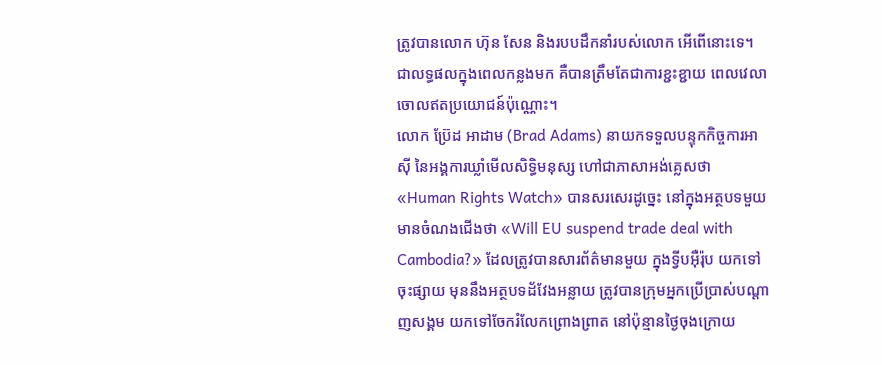ត្រូវបានលោក ហ៊ុន សែន និងរបបដឹកនាំរបស់លោក អើពើនោះទេ។ ជាលទ្ធផលក្នុងពេលកន្លងមក គឺបានត្រឹមតែជាការខ្ជះខ្ជាយ ពេលវេលាចោលឥតប្រយោជន៍ប៉ុណ្ណោះ។
លោក ប្រ៊ែដ អាដាម (Brad Adams) នាយកទទួលបន្ទុកកិច្ចការអាស៊ី នៃអង្គការឃ្លាំមើលសិទ្ធិមនុស្ស ហៅជាភាសាអង់គ្លេសថា «Human Rights Watch» បានសរសេរដូច្នេះ នៅក្នុងអត្ថបទមួយ មានចំណងជើងថា «Will EU suspend trade deal with Cambodia?» ដែលត្រូវបានសារព័ត៌មានមួយ ក្នុងទ្វីបអ៊ឺរ៉ុប យកទៅចុះផ្សាយ មុននឹងអត្ថបទដ័វែងអន្លាយ ត្រូវបានក្រុមអ្នកប្រើប្រាស់បណ្ដាញសង្គម យកទៅចែករំលែកព្រោងព្រាត នៅប៉ុន្មានថ្ងៃចុងក្រោយ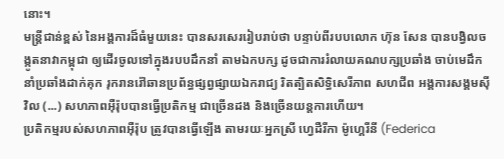នោះ។
មន្ត្រីជាន់ខ្ពស់ នៃអង្គការដ៏ធំមួយនេះ បានសរសេររៀបរាប់ថា បន្ទាប់ពីរបបលោក ហ៊ុន សែន បានបង្វិលចង្កូតនាវាកម្ពុជា ឲ្យដើរចូលទៅក្នុងរបបដឹកនាំ តាមឯកបក្ស ដូចជាការរំលាយគណបក្សប្រឆាំង ចាប់មេដឹកនាំប្រឆាំងដាក់គុក រុករានរ៉ៅឆានប្រព័ន្ធផ្សព្វផ្សាយឯករាជ្យ រិតត្បិតសិទ្ធិសេរីភាព សហជីព អង្គការសង្គមស៊ីវិល (...) សហភាពអ៊ឺរ៉ុបបានធ្វើប្រតិកម្ម ជាច្រើនដង និងច្រើនយន្ដការហើយ។
ប្រតិកម្មរបស់សហភាពអ៊ឺរ៉ុប ត្រូវបានធ្វើឡើង តាមរយៈអ្នកស្រី ហ្វេដឺរីកា ម៉ូហ្គេរីនី (Federica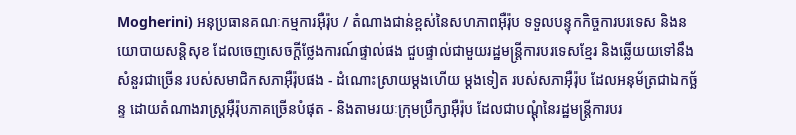Mogherini) អនុប្រធានគណៈកម្មការអ៊ឺរ៉ុប / តំណាងជាន់ខ្ពស់នៃសហភាពអ៊ឺរ៉ុប ទទួលបន្ទុកកិច្ចការបរទេស និងនយោបាយសន្តិសុខ ដែលចេញសេចក្ដីថ្លែងការណ៍ផ្ទាល់ផង ជួបផ្ទាល់ជាមួយរដ្ឋមន្ត្រីការបរទេសខ្មែរ និងឆ្លើយយទៅនឹងសំនួរជាច្រើន របស់សមាជិកសភាអ៊ឺរ៉ុបផង - ដំណោះស្រាយម្ដងហើយ ម្ដងទៀត របស់សភាអ៊ឺរ៉ុប ដែលអនុម័ត្រជាឯកច្ឆ័ន្ទ ដោយតំណាងរាស្ត្រអ៊ឺរ៉ុបភាគច្រើនបំផុត - និងតាមរយៈក្រុមប្រឹក្សាអ៊ឺរ៉ុប ដែលជាបណ្ដុំនៃរដ្ឋមន្ត្រីការបរ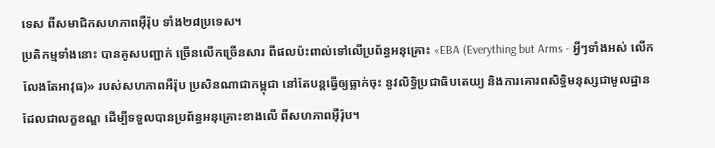ទេស ពីសមាជិកសហភាពអ៊ឺរ៉ុប ទាំង២៨ប្រទេស។
ប្រតិកម្មទាំងនោះ បានគូសបញ្ជាក់ ច្រើនលើកច្រើនសារ ពីផលប៉ះពាល់ទៅលើប្រព័ន្ធអនុគ្រោះ «EBA (Everything but Arms - អ្វីៗទាំងអស់ លើកលែងតែអាវុធ)» របស់សហភាពអឺរ៉ុប ប្រសិនណាជាកម្ពុជា នៅតែបន្តធ្វើឲ្យធ្លាក់ចុះ នូវលិទ្ធិប្រជាធិបតេយ្យ និងការគោរពសិទ្ធិមនុស្សជាមូលដ្ឋាន ដែលជាលក្ខខណ្ឌ ដើម្បីទទួលបានប្រព័ន្ធអនុគ្រោះខាងលើ ពីសហភាពអ៊ឺរ៉ុប។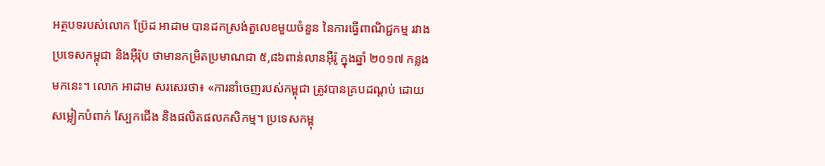អត្ថបទរបស់លោក ប្រ៊ែដ អាដាម បានដកស្រង់តួលេខមួយចំនួន នៃការធ្វើពាណិជ្ជកម្ម រវាងប្រទេសកម្ពុជា និងអ៊ឺរ៉ុប ថាមានកម្រិតប្រមាណជា ៥,៨៦ពាន់លានអ៊ឺរ៉ូ ក្នុងឆ្នាំ ២០១៧ កន្លងមកនេះ។ លោក អាដាម សរសេរថា៖ «ការនាំចេញរបស់កម្ពុជា ត្រូវបានគ្របដណ្ដប់ ដោយសម្លៀកបំពាក់ ស្បែកជើង និងផលិតផលកសិកម្ម។ ប្រទេសកម្ពុ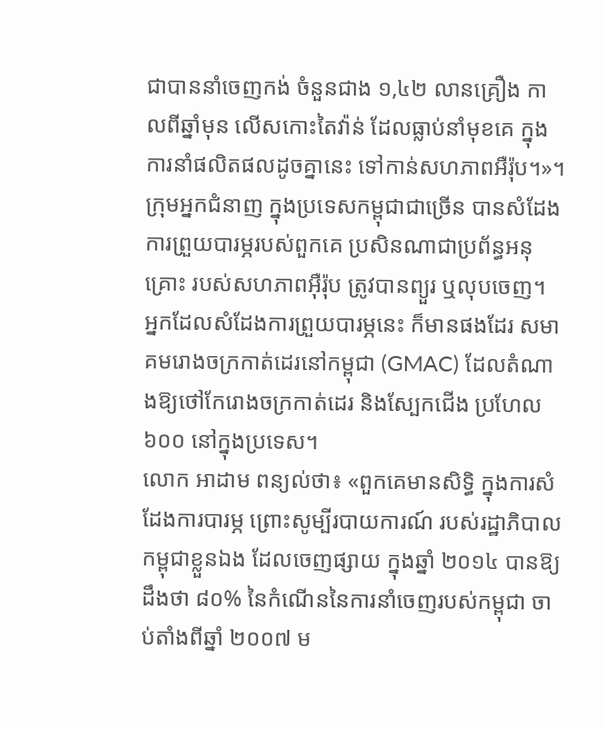ជាបាននាំចេញកង់ ចំនួនជាង ១,៤២ លានគ្រឿង កាលពីឆ្នាំមុន លើសកោះតៃវ៉ាន់ ដែលធ្លាប់នាំមុខគេ ក្នុងការនាំផលិតផលដូចគ្នានេះ ទៅកាន់សហភាពអឺរ៉ុប។»។
ក្រុមអ្នកជំនាញ ក្នុងប្រទេសកម្ពុជាជាច្រើន បានសំដែងការព្រួយបារម្ភរបស់ពួកគេ ប្រសិនណាជាប្រព័ន្ធអនុគ្រោះ របស់សហភាពអ៊ឺរ៉ុប ត្រូវបានព្យួរ ឬលុបចេញ។ អ្នកដែលសំដែងការព្រួយបារម្ភនេះ ក៏មានផងដែរ សមាគមរោងចក្រកាត់ដេរនៅកម្ពុជា (GMAC) ដែលតំណាងឱ្យថៅកែរោងចក្រកាត់ដេរ និងស្បែកជើង ប្រហែល ៦០០ នៅក្នុងប្រទេស។
លោក អាដាម ពន្យល់ថា៖ «ពួកគេមានសិទ្ធិ ក្នុងការសំដែងការបារម្ភ ព្រោះសូម្បីរបាយការណ៍ របស់រដ្ឋាភិបាលកម្ពុជាខ្លួនឯង ដែលចេញផ្សាយ ក្នុងឆ្នាំ ២០១៤ បានឱ្យដឹងថា ៨០% នៃកំណើននៃការនាំចេញរបស់កម្ពុជា ចាប់តាំងពីឆ្នាំ ២០០៧ ម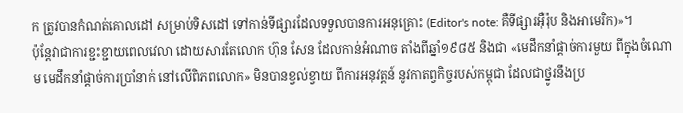ក ត្រូវបានកំណត់គោលដៅ សម្រាប់ទិសដៅ ទៅកាន់ទីផ្សារដែលទទួលបានការអនុគ្រោះ (Editor's note: គឺទីផ្សារអ៊ឺរ៉ុប និងអាមេរិក)»។
ប៉ុន្តែវាជាការខ្ជះខ្ជាយពេលវេលា ដោយសារតែលោក ហ៊ុន សែន ដែលកាន់អំណាច តាំងពីឆ្នាំ១៩៨៥ និងជា «មេដឹកនាំផ្ដាច់ការមួយ ពីក្នុងចំណោម មេដឹកនាំផ្ដាច់ការប្រាំនាក់ នៅលើពិភពលោក» មិនបានខ្វល់ខ្វាយ ពីការអនុវត្តន៍ នូវកាតព្វកិច្ចរបស់កម្ពុជា ដែលជាថ្នូរនឹងប្រ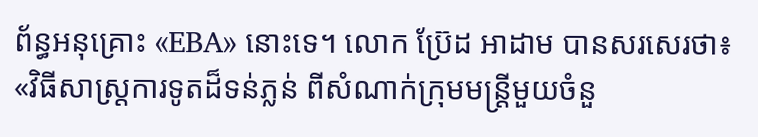ព័ន្ធអនុគ្រោះ «EBA» នោះទេ។ លោក ប្រ៊ែដ អាដាម បានសរសេរថា៖ «វិធីសាស្ត្រការទូតដ៏ទន់ភ្លន់ ពីសំណាក់ក្រុមមន្ត្រីមួយចំនួ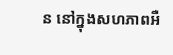ន នៅក្នុងសហភាពអឺ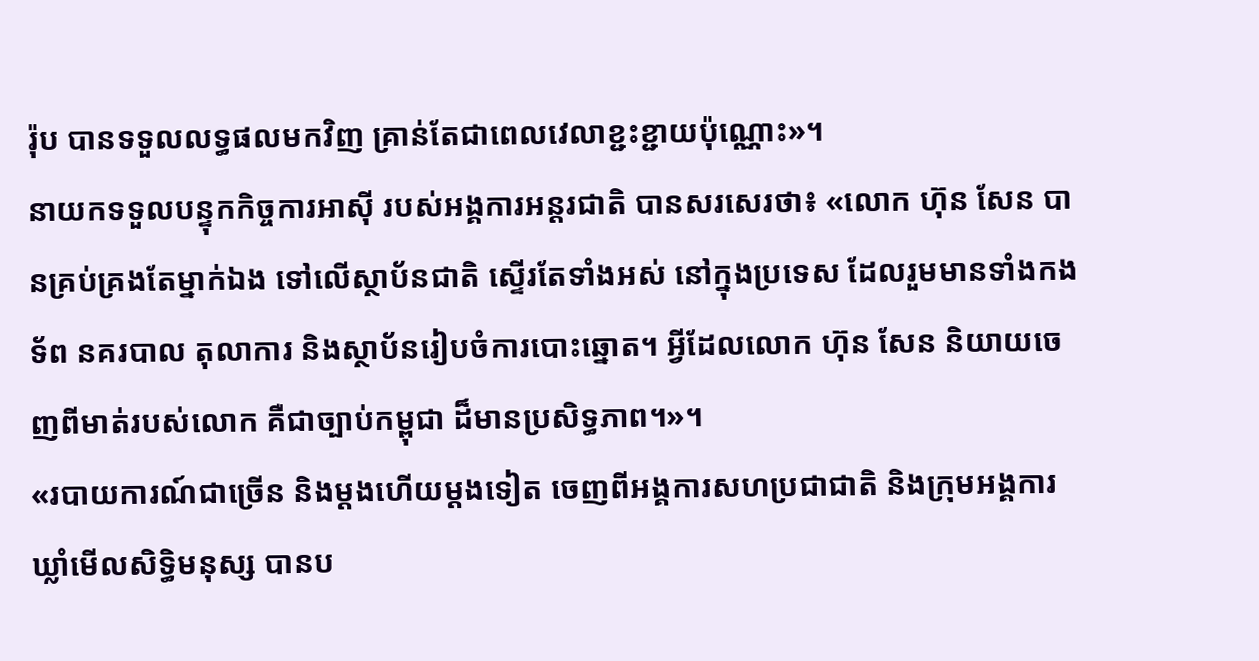រ៉ុប បានទទួលលទ្ធផលមកវិញ គ្រាន់តែជាពេលវេលាខ្ជះខ្ជាយប៉ុណ្ណោះ»។
នាយកទទួលបន្ទុកកិច្ចការអាស៊ី របស់អង្គការអន្តរជាតិ បានសរសេរថា៖ «លោក ហ៊ុន សែន បានគ្រប់គ្រងតែម្នាក់ឯង ទៅលើស្ថាប័នជាតិ ស្ទើរតែទាំងអស់ នៅក្នុងប្រទេស ដែលរួមមានទាំងកងទ័ព នគរបាល តុលាការ និងស្ថាប័នរៀបចំការបោះឆ្នោត។ អ្វីដែលលោក ហ៊ុន សែន និយាយចេញពីមាត់របស់លោក គឺជាច្បាប់កម្ពុជា ដ៏មានប្រសិទ្ធភាព។»។
«របាយការណ៍ជាច្រើន និងម្ដងហើយម្ដងទៀត ចេញពីអង្គការសហប្រជាជាតិ និងក្រុមអង្គការឃ្លាំមើលសិទ្ធិមនុស្ស បានប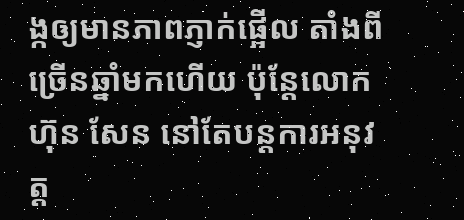ង្កឲ្យមានភាពភ្ញាក់ផ្អើល តាំងពីច្រើនឆ្នាំមកហើយ ប៉ុន្តែលោក ហ៊ុន សែន នៅតែបន្តការអនុវត្ត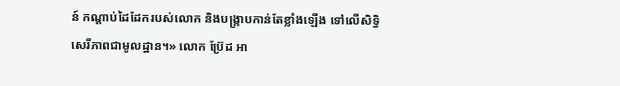ន៍ កណ្ដាប់ដៃដែករបស់លោក និងបង្ក្រាបកាន់តែខ្លាំងឡើង ទៅលើសិទ្ធិសេរីភាពជាមូលដ្ឋាន។» លោក ប្រ៊ែដ អា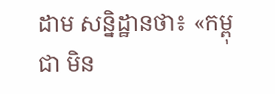ដាម សន្និដ្ឋានថា៖ «កម្ពុជា មិន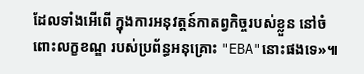ដែលទាំងអើពើ ក្នុងការអនុវត្តន៍កាតព្វកិច្ចរបស់ខ្លួន នៅចំពោះលក្ខខណ្ឌ របស់ប្រព័ន្ធអនុគ្រោះ "EBA"នោះផងទេ»៕